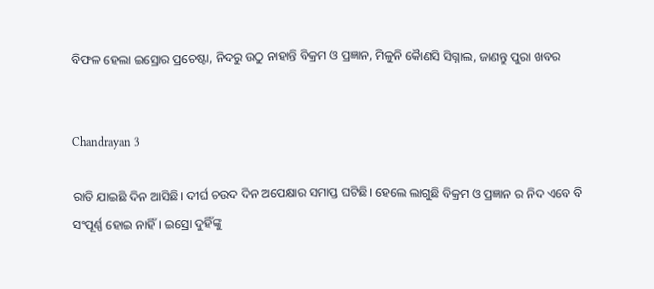ବିଫଳ ହେଲା ଇସ୍ରୋର ପ୍ରଚେଷ୍ଟା, ନିଦରୁ ଉଠୁ ନାହାନ୍ତି ବିକ୍ରମ ଓ ପ୍ରଜ୍ଞାନ, ମିଳୁନି କୋୖଣସି ସିଗ୍ନାଲ, ଜାଣନ୍ତୁ ପୁରା ଖବର


Chandrayan 3

ରାତି ଯାଇଛି ଦିନ ଆସିଛି। ଦୀର୍ଘ ଚଉଦ ଦିନ ଅପେକ୍ଷାର ସମାପ୍ତ ଘଟିଛି। ହେଲେ ଲାଗୁଛି ବିକ୍ରମ ଓ ପ୍ରଜ୍ଞାନ ର ନିଦ ଏବେ ବି ସଂପୂର୍ଣ୍ଣ ହୋଇ ନାହିଁ। ଇସ୍ରୋ ଦୁହିଁଙ୍କୁ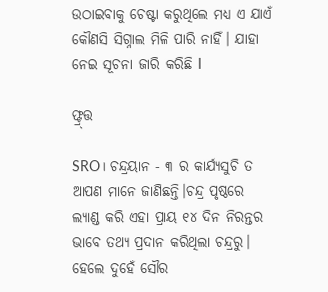ଉଠାଇବାକୁ ଚେଷ୍ଟା କରୁଥିଲେ ମଧ୍ୟ ଏ ଯାଏଁ କୌଣସି ସିଗ୍ନାଲ ମିଳି ପାରି ନାହିଁ। ଯାହା ନେଇ ସୂଚନା ଜାରି କରିଛି I

ଫ୍ଟ୍ର୍ତ୍ତ

SRO। ଚନ୍ଦ୍ରୟାନ - ୩ ର କାର୍ଯ୍ୟସୁଚି ତ ଆପଣ ମାନେ ଜାଣିଛନ୍ତି।ଚନ୍ଦ୍ର ପୃଷ୍ଠରେ ଲ୍ୟାଣ୍ଡ କରି ଏହା ପ୍ରାୟ ୧୪ ଦିନ ନିରନ୍ତର ଭାବେ ତଥ୍ୟ ପ୍ରଦାନ କରିଥିଲା ଚନ୍ଦ୍ରରୁ। ହେଲେ ଦୁହେଁ ସୌର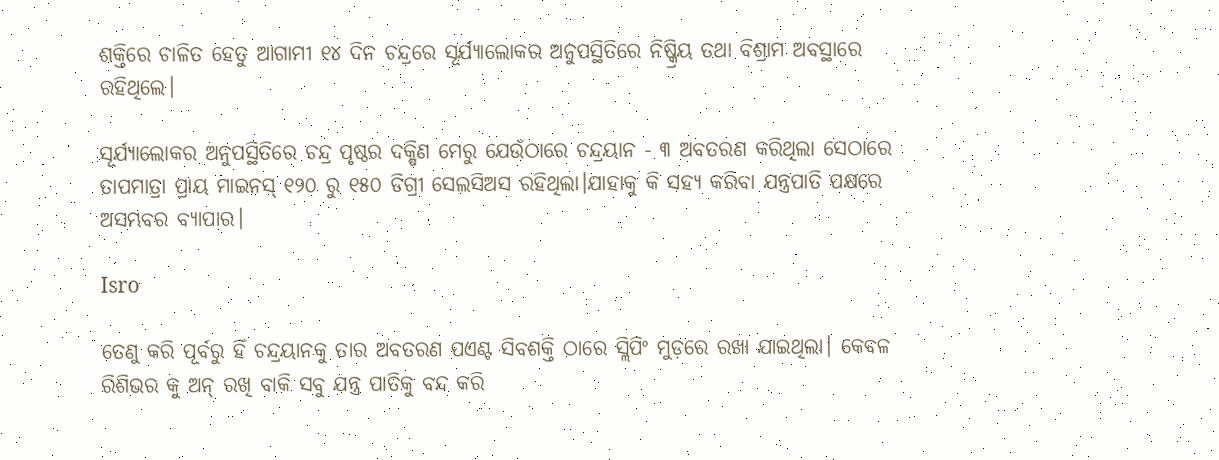ଶକ୍ତିରେ ଚାଳିତ ହେତୁ ଆଗାମୀ ୧୪ ଦିନ ଚନ୍ଦ୍ରରେ ସୂର୍ଯ୍ୟାଲୋକର ଅନୁପସ୍ଥିତିରେ ନିଷ୍କ୍ରିୟ ତଥା ବିଶ୍ରାମ ଅବସ୍ଥାରେ ରହିଥିଲେ।

ସୂର୍ଯ୍ୟାଲୋକର ଅନୁପସ୍ଥିତିରେ ଚନ୍ଦ୍ର ପୃଷ୍ଠର ଦକ୍ଷିଣ ମେରୁ ଯେଉଁଠାରେ ଚନ୍ଦ୍ରୟାନ - ୩ ଅବତରଣ କରିଥିଲା ସେଠାରେ ତାପମାତ୍ରା ପ୍ରାୟ ମାଇନସ୍ ୧୨୦ ରୁ ୧୫୦ ଡିଗ୍ରୀ ସେଲସିଅସ ରହିଥିଲା।ଯାହାକୁ କି ସହ୍ୟ କରିବା ଯନ୍ତ୍ରପାତି ପକ୍ଷରେ ଅସମ୍ଭବର ବ୍ୟାପାର।

Isro

ତେଣୁ କରି ପୂର୍ବରୁ ହିଁ ଚନ୍ଦ୍ରୟାନକୁ ତାର ଅବତରଣ ପଏଣ୍ଟ ସିବଶକ୍ତି ଠାରେ ସ୍ଲିପିଂ ମୁଡ଼ରେ ରଖା ଯାଇଥିଲା। କେବଳ ରିଶିଭର କୁ ଅନ୍ ରଖି ବାକି ସବୁ ଯନ୍ତ୍ର ପାତିକୁ ବନ୍ଦ କରି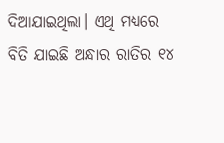ଦିଆଯାଇଥିଲା। ଏଥି ମଧ୍ୟରେ ବିତି ଯାଇଛି ଅନ୍ଧାର ରାତିର ୧୪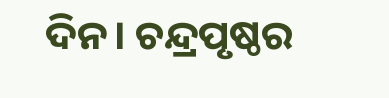ଦିନ। ଚନ୍ଦ୍ରପୃଷ୍ଠର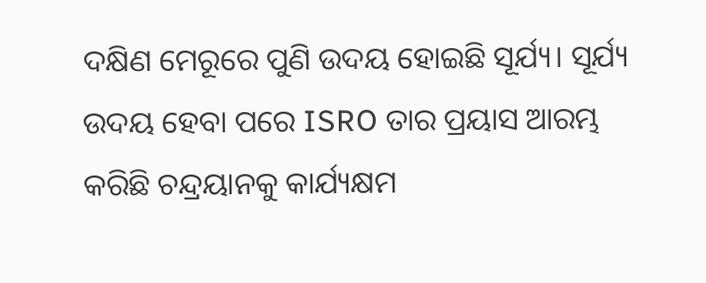ଦକ୍ଷିଣ ମେରୂରେ ପୁଣି ଉଦୟ ହୋଇଛି ସୂର୍ଯ୍ୟ। ସୂର୍ଯ୍ୟ ଉଦୟ ହେବା ପରେ ISRO ତାର ପ୍ରୟାସ ଆରମ୍ଭ କରିଛି ଚନ୍ଦ୍ରୟାନକୁ କାର୍ଯ୍ୟକ୍ଷମ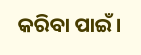କରିବା ପାଇଁ।